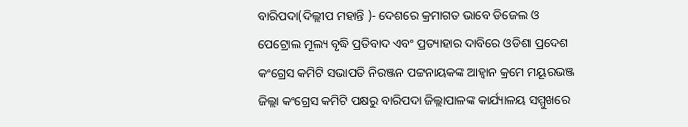ବାରିପଦା(ଦିଲ୍ଲୀପ ମହାନ୍ତି )- ଦେଶରେ କ୍ରମାଗତ ଭାବେ ଡିଜେଲ ଓ ପେଟ୍ରୋଲ ମୂଲ୍ୟ ବୃଦ୍ଧି ପ୍ରତିବାଦ ଏବଂ ପ୍ରତ୍ୟାହାର ଦାବିରେ ଓଡିଶା ପ୍ରଦେଶ କଂଗ୍ରେସ କମିଟି ସଭାପତି ନିରଞ୍ଜନ ପଟ୍ଟନାୟକଙ୍କ ଆହ୍ବାନ କ୍ରମେ ମୟୂରଭଞ୍ଜ ଜିଲ୍ଲା କଂଗ୍ରେସ କମିଟି ପକ୍ଷରୁ ବାରିପଦା ଜିଲ୍ଲାପାଳଙ୍କ କାର୍ଯ୍ୟାଳୟ ସମ୍ମୁଖରେ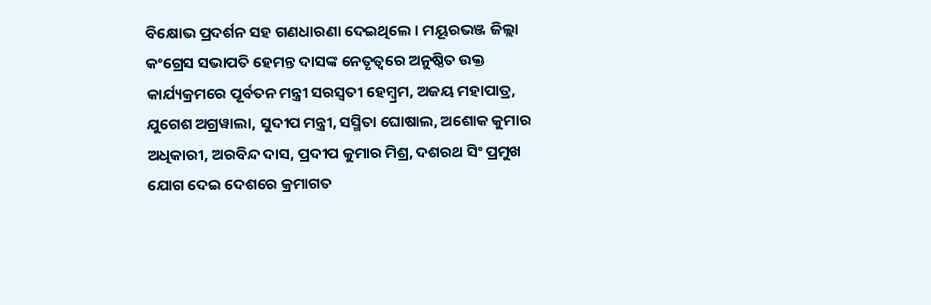ବିକ୍ଷୋଭ ପ୍ରଦର୍ଶନ ସହ ଗଣଧାରଣା ଦେଇଥିଲେ । ମୟୂରଭଞ୍ଜ ଜିଲ୍ଲା କଂଗ୍ରେସ ସଭାପତି ହେମନ୍ତ ଦାସଙ୍କ ନେତୃତ୍ୱରେ ଅନୁଷ୍ଠିତ ଉକ୍ତ କାର୍ଯ୍ୟକ୍ରମରେ ପୂର୍ବତନ ମନ୍ତ୍ରୀ ସରସ୍ୱତୀ ହେମ୍ବ୍ରମ, ଅଜୟ ମହାପାତ୍ର, ଯୁଗେଶ ଅଗ୍ରୱାଲା, ସୁଦୀପ ମନ୍ତ୍ରୀ, ସସ୍ମିତା ଘୋଷାଲ, ଅଶୋକ କୁମାର ଅଧିକାରୀ, ଅରବିନ୍ଦ ଦାସ, ପ୍ରଦୀପ କୁମାର ମିଶ୍ର, ଦଶରଥ ସିଂ ପ୍ରମୁଖ ଯୋଗ ଦେଇ ଦେଶରେ କ୍ରମାଗତ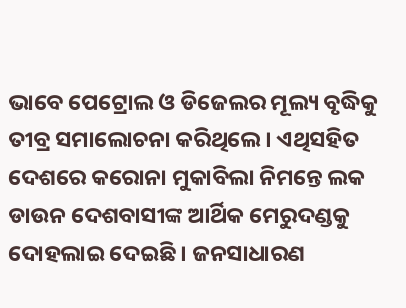ଭାବେ ପେଟ୍ରୋଲ ଓ ଡିଜେଲର ମୂଲ୍ୟ ବୃଦ୍ଧିକୁ ତୀବ୍ର ସମାଲୋଚନା କରିଥିଲେ । ଏଥିସହିତ ଦେଶରେ କରୋନା ମୁକାବିଲା ନିମନ୍ତେ ଲକ ଡାଉନ ଦେଶବାସୀଙ୍କ ଆର୍ଥିକ ମେରୁଦଣ୍ଡକୁ ଦୋହଲାଇ ଦେଇଛି । ଜନସାଧାରଣ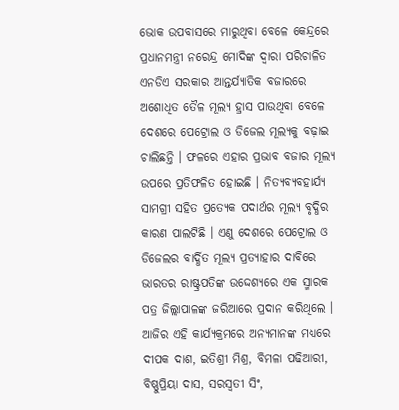ଭୋକ ଉପବାସରେ ମାରୁଥିବା ବେଳେ କେନ୍ଦ୍ରରେ ପ୍ରଧାନମନ୍ତ୍ରୀ ନରେନ୍ଦ୍ର ମୋଦିଙ୍କ ଦ୍ୱାରା ପରିଚାଳିତ ଏନଡିଏ ସରକାର ଆନ୍ତର୍ଯ୍ୟାତିକ ବଜାରରେ ଅଶୋଧିତ ତୈଳ ମୂଲ୍ୟ ହ୍ରାସ ପାଉଥିବା ବେଳେ ଦେଶରେ ପେଟ୍ରୋଲ ଓ ଡିଜେଲ ମୂଲ୍ୟକୁ ବଢ଼ାଇ ଚାଲିଛନ୍ତି । ଫଳରେ ଏହାର ପ୍ରଭାବ ବଜାର ମୂଲ୍ୟ ଉପରେ ପ୍ରତିଫଳିତ ହୋଇଛି । ନିତ୍ୟବ୍ୟବହାର୍ଯ୍ୟ ସାମଗ୍ରୀ ସହିତ ପ୍ରତ୍ୟେକ ପଦାର୍ଥର ମୂଲ୍ୟ ବୃଦ୍ଧିର କାରଣ ପାଲଟିଛି । ଏଣୁ ଦେଶରେ ପେଟ୍ରୋଲ ଓ ଡିଜେଲର ବାର୍ଦ୍ଧିତ ମୂଲ୍ୟ ପ୍ରତ୍ୟାହାର ଦାବିରେ ଭାରତର ରାଷ୍ଟ୍ରପତିଙ୍କ ଉଦ୍ଦେଶ୍ୟରେ ଏକ ସ୍ମାରକ ପତ୍ର ଜିଲ୍ଲାପାଳଙ୍କ ଜରିଆରେ ପ୍ରଦାନ କରିଥିଲେ । ଆଜିର ଏହି କାର୍ଯ୍ୟକ୍ରମରେ ଅନ୍ୟମାନଙ୍କ ମଧ୍ୟରେ ଦୀପକ ଦାଶ, ଇତିଶ୍ରୀ ମିଶ୍ର, ବିମଳା ପଢିଆରୀ, ବିଷ୍ଣୁପ୍ରିୟା ଦାସ, ସରସ୍ୱତୀ ସିଂ,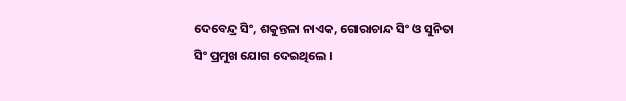ଦେବେନ୍ଦ୍ର ସିଂ, ଶକୁନ୍ତଳା ନାଏକ, ଗୋରାଚାନ୍ଦ ସିଂ ଓ ସୁନିତା ସିଂ ପ୍ରମୁଖ ଯୋଗ ଦେଇଥିଲେ ।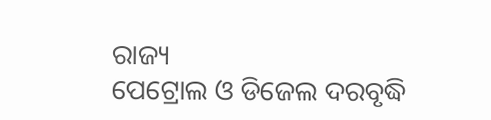ରାଜ୍ୟ
ପେଟ୍ରୋଲ ଓ ଡିଜେଲ ଦରବୃଦ୍ଧି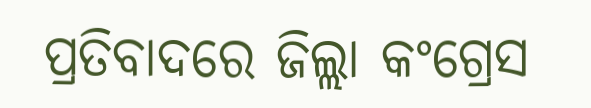ପ୍ରତିବାଦରେ ଜିଲ୍ଲା କଂଗ୍ରେସ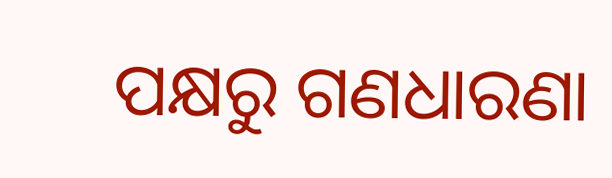ପକ୍ଷରୁ ଗଣଧାରଣା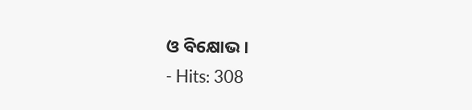ଓ ବିକ୍ଷୋଭ ।
- Hits: 308